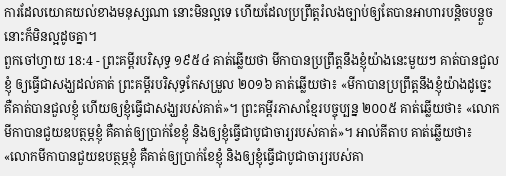ការដែលយោគយល់ខាងមនុស្សណា នោះមិនល្អទេ ហើយដែលប្រព្រឹត្តរំលងច្បាប់ឲ្យតែបានអាហារបន្តិចបន្តួច នោះក៏មិនល្អដូចគ្នា។
ពួកចៅហ្វាយ 18:4 - ព្រះគម្ពីរបរិសុទ្ធ ១៩៥៤ គាត់ឆ្លើយថា មីកាបានប្រព្រឹត្តនឹងខ្ញុំយ៉ាងនេះមួយៗ គាត់បានជួលខ្ញុំ ឲ្យធ្វើជាសង្ឃដល់គាត់ ព្រះគម្ពីរបរិសុទ្ធកែសម្រួល ២០១៦ គាត់ឆ្លើយថា៖ «មីកាបានប្រព្រឹត្តនឹងខ្ញុំយ៉ាងដូច្នេះ គឺគាត់បានជួលខ្ញុំ ហើយឲ្យខ្ញុំធ្វើជាសង្ឃរបស់គាត់»។ ព្រះគម្ពីរភាសាខ្មែរបច្ចុប្បន្ន ២០០៥ គាត់ឆ្លើយថា៖ «លោកមីកាបានជួយឧបត្ថម្ភខ្ញុំ គឺគាត់ឲ្យប្រាក់ខែខ្ញុំ និងឲ្យខ្ញុំធ្វើជាបូជាចារ្យរបស់គាត់»។ អាល់គីតាប គាត់ឆ្លើយថា៖ «លោកមីកាបានជួយឧបត្ថម្ភខ្ញុំ គឺគាត់ឲ្យប្រាក់ខែខ្ញុំ និងឲ្យខ្ញុំធ្វើជាបូជាចារ្យរបស់គា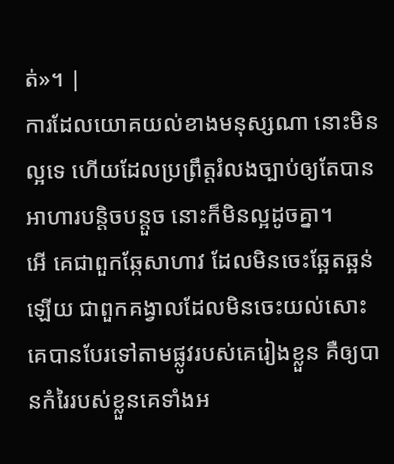ត់»។ |
ការដែលយោគយល់ខាងមនុស្សណា នោះមិនល្អទេ ហើយដែលប្រព្រឹត្តរំលងច្បាប់ឲ្យតែបានអាហារបន្តិចបន្តួច នោះក៏មិនល្អដូចគ្នា។
អើ គេជាពួកឆ្កែសាហាវ ដែលមិនចេះឆ្អែតឆ្អន់ឡើយ ជាពួកគង្វាលដែលមិនចេះយល់សោះ គេបានបែរទៅតាមផ្លូវរបស់គេរៀងខ្លួន គឺឲ្យបានកំរៃរបស់ខ្លួនគេទាំងអ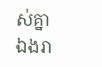ស់គ្នា
ឯងរា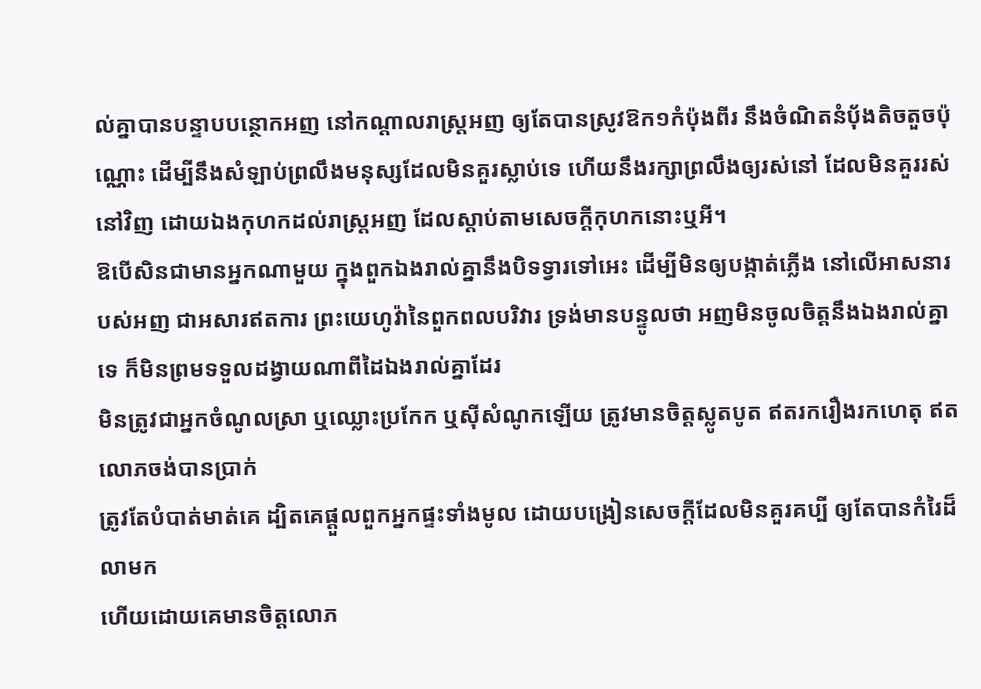ល់គ្នាបានបន្ទាបបន្ថោកអញ នៅកណ្តាលរាស្ត្រអញ ឲ្យតែបានស្រូវឱក១កំប៉ុងពីរ នឹងចំណិតនំបុ័ងតិចតួចប៉ុណ្ណោះ ដើម្បីនឹងសំឡាប់ព្រលឹងមនុស្សដែលមិនគួរស្លាប់ទេ ហើយនឹងរក្សាព្រលឹងឲ្យរស់នៅ ដែលមិនគួររស់នៅវិញ ដោយឯងកុហកដល់រាស្ត្រអញ ដែលស្តាប់តាមសេចក្ដីកុហកនោះឬអី។
ឱបើសិនជាមានអ្នកណាមួយ ក្នុងពួកឯងរាល់គ្នានឹងបិទទ្វារទៅអេះ ដើម្បីមិនឲ្យបង្កាត់ភ្លើង នៅលើអាសនារបស់អញ ជាអសារឥតការ ព្រះយេហូវ៉ានៃពួកពលបរិវារ ទ្រង់មានបន្ទូលថា អញមិនចូលចិត្តនឹងឯងរាល់គ្នាទេ ក៏មិនព្រមទទួលដង្វាយណាពីដៃឯងរាល់គ្នាដែរ
មិនត្រូវជាអ្នកចំណូលស្រា ឬឈ្លោះប្រកែក ឬស៊ីសំណូកឡើយ ត្រូវមានចិត្តស្លូតបូត ឥតរករឿងរកហេតុ ឥតលោភចង់បានប្រាក់
ត្រូវតែបំបាត់មាត់គេ ដ្បិតគេផ្តួលពួកអ្នកផ្ទះទាំងមូល ដោយបង្រៀនសេចក្ដីដែលមិនគួរគប្បី ឲ្យតែបានកំរៃដ៏លាមក
ហើយដោយគេមានចិត្តលោភ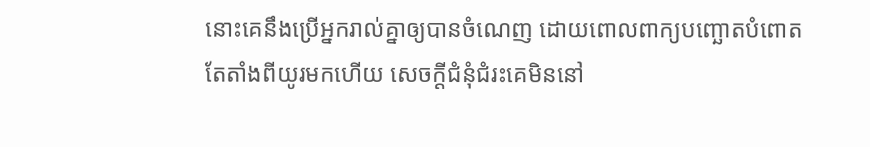នោះគេនឹងប្រើអ្នករាល់គ្នាឲ្យបានចំណេញ ដោយពោលពាក្យបញ្ឆោតបំពោត តែតាំងពីយូរមកហើយ សេចក្ដីជំនុំជំរះគេមិននៅ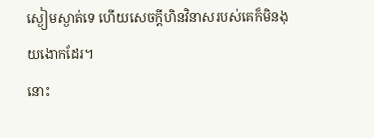ស្ងៀមស្ងាត់ទេ ហើយសេចក្ដីហិនវិនាសរបស់គេក៏មិនងុយងោកដែរ។
នោះ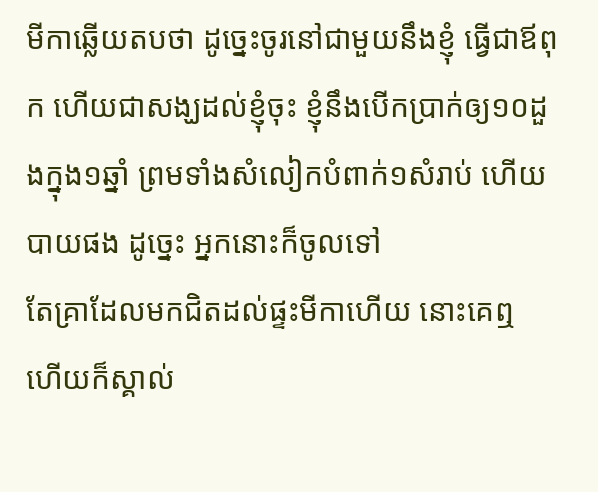មីកាឆ្លើយតបថា ដូច្នេះចូរនៅជាមួយនឹងខ្ញុំ ធ្វើជាឪពុក ហើយជាសង្ឃដល់ខ្ញុំចុះ ខ្ញុំនឹងបើកប្រាក់ឲ្យ១០ដួងក្នុង១ឆ្នាំ ព្រមទាំងសំលៀកបំពាក់១សំរាប់ ហើយបាយផង ដូច្នេះ អ្នកនោះក៏ចូលទៅ
តែគ្រាដែលមកជិតដល់ផ្ទះមីកាហើយ នោះគេឮ ហើយក៏ស្គាល់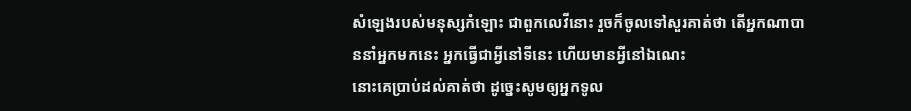សំឡេងរបស់មនុស្សកំឡោះ ជាពួកលេវីនោះ រួចក៏ចូលទៅសួរគាត់ថា តើអ្នកណាបាននាំអ្នកមកនេះ អ្នកធ្វើជាអ្វីនៅទីនេះ ហើយមានអ្វីនៅឯណេះ
នោះគេប្រាប់ដល់គាត់ថា ដូច្នេះសូមឲ្យអ្នកទូល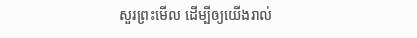សួរព្រះមើល ដើម្បីឲ្យយើងរាល់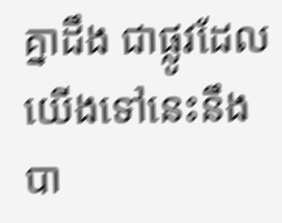គ្នាដឹង ជាផ្លូវដែលយើងទៅនេះនឹងបា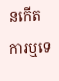នកើតការឬទេ